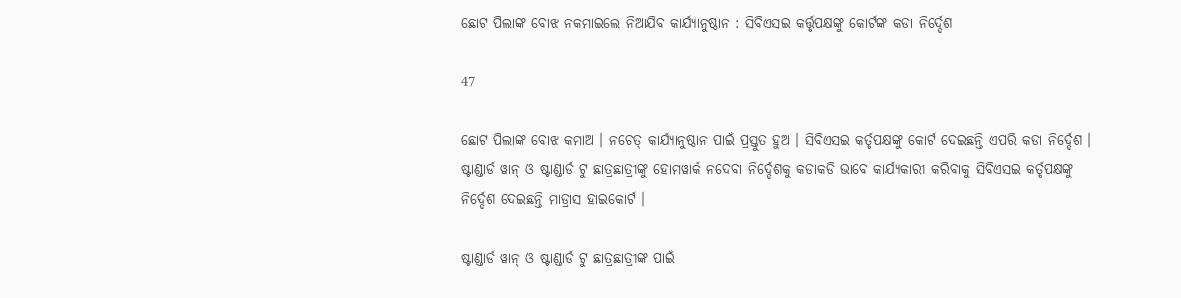ଛୋଟ ପିଲାଙ୍କ ବୋଝ ନକମାଇଲେ ନିଆଯିବ କାର୍ଯ୍ୟାନୁଷ୍ଠାନ : ସିବିଏସଇ କର୍ତ୍ତୃପକ୍ଷଙ୍କୁ କୋର୍ଟଙ୍କ କଡା ନିର୍ଦ୍ଦେଶ

47

ଛୋଟ ପିଲାଙ୍କ ବୋଝ କମାଅ । ନଚେତ୍ କାର୍ଯ୍ୟାନୁଷ୍ଠାନ ପାଇଁ ପ୍ରସ୍ତୁତ ହୁଅ । ସିବିଏସଇ କର୍ତୃପକ୍ଷଙ୍କୁ କୋର୍ଟ ଦେଇଛନ୍ତି ଏପରି କଡା ନିର୍ଦ୍ଦେଶ । ଷ୍ଟାଣ୍ଡାର୍ଡ ୱାନ୍ ଓ ଷ୍ଟାଣ୍ଡାର୍ଡ ଟୁ ଛାତ୍ରଛାତ୍ରୀଙ୍କୁ ହୋମୱାର୍କ ନଦେବା ନିର୍ଦ୍ଦେଶକୁ କଡାକଡି ଭାବେ କାର୍ଯ୍ୟକାରୀ କରିବାକୁ ସିବିଏସଇ କର୍ତୃପକ୍ଷଙ୍କୁ ନିର୍ଦ୍ଦେଶ ଦେଇଛନ୍ତି ମାଡ୍ରାସ ହାଇକୋର୍ଟ ।

ଷ୍ଟାଣ୍ଡାର୍ଡ ୱାନ୍ ଓ ଷ୍ଟାଣ୍ଡାର୍ଡ ଟୁ ଛାତ୍ରଛାତ୍ରୀଙ୍କ ପାଇଁ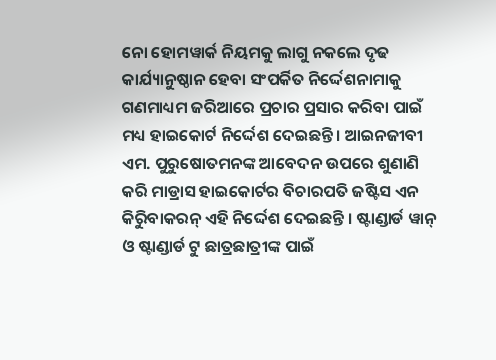ନୋ ହୋମୱାର୍କ ନିୟମକୁ ଲାଗୁ ନକଲେ ଦୃଢ କାର୍ଯ୍ୟାନୁଷ୍ଠାନ ହେବା ସଂପର୍କିତ ନିର୍ଦ୍ଦେଶନାମାକୁ ଗଣମାଧ୍ୟମ ଜରିଆରେ ପ୍ରଚାର ପ୍ରସାର କରିବା ପାଇଁ ମଧ୍ୟ ହାଇକୋର୍ଟ ନିର୍ଦ୍ଦେଶ ଦେଇଛନ୍ତି । ଆଇନଜୀବୀ ଏମ. ପୁରୁଷୋତମନଙ୍କ ଆବେଦନ ଉପରେ ଶୁଣାଣି କରି ମାଡ୍ରାସ ହାଇକୋର୍ଟର ବିଚାରପତି ଜଷ୍ଟିସ ଏନ କିରିୁବାକରନ୍ ଏହି ନିର୍ଦ୍ଦେଶ ଦେଇଛନ୍ତି । ଷ୍ଟାଣ୍ଡାର୍ଡ ୱାନ୍ ଓ ଷ୍ଟାଣ୍ଡାର୍ଡ ଟୁ ଛାତ୍ରଛାତ୍ରୀଙ୍କ ପାଇଁ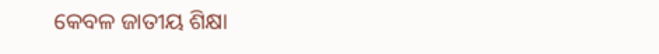କେବଳ ଜାତୀୟ ଶିକ୍ଷା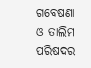ଗବେଷଣା ଓ ତାଲିମ ପରିଷଦର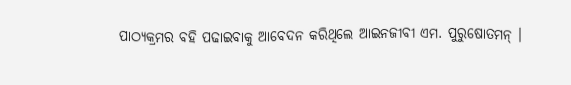ପାଠ୍ୟକ୍ରମର ବହି ପଢାଇବାକୁ ଆବେଦନ କରିଥିଲେ ଆଇନଜୀବୀ ଏମ. ପୁରୁଷୋତମନ୍ ।